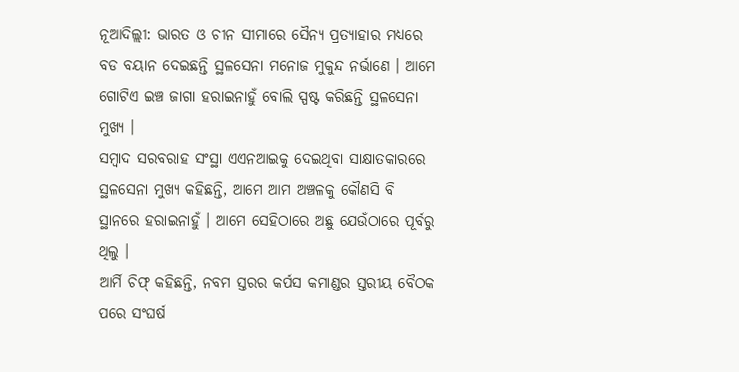ନୂଆଦିଲ୍ଲୀ: ଭାରତ ଓ ଚୀନ ସୀମାରେ ସୈନ୍ୟ ପ୍ରତ୍ୟାହାର ମଧ୍ୟରେ ବଡ ବୟାନ ଦେଇଛନ୍ତି ସ୍ଥଳସେନା ମନୋଜ ମୁକୁନ୍ଦ ନର୍ଭାଣେ । ଆମେ ଗୋଟିଏ ଇଞ୍ଚ ଜାଗା ହରାଇନାହୁଁ ବୋଲି ସ୍ପଷ୍ଟ କରିଛନ୍ତି ସ୍ଥଳସେନା ମୁଖ୍ୟ ।
ସମ୍ବାଦ ସରବରାହ ସଂସ୍ଥା ଏଏନଆଇକୁ ଦେଇଥିବା ସାକ୍ଷାତକାରରେ ସ୍ଥଳସେନା ମୁଖ୍ୟ କହିଛନ୍ତି, ଆମେ ଆମ ଅଞ୍ଚଳକୁ କୌଣସି ବି ସ୍ଥାନରେ ହରାଇନାହୁଁ । ଆମେ ସେହିଠାରେ ଅଛୁ ଯେଉଁଠାରେ ପୂର୍ବରୁ ଥିଲୁ ।
ଆର୍ମି ଚିଫ୍ କହିଛନ୍ତି, ନବମ ସ୍ତରର କର୍ପସ କମାଣ୍ଡର ସ୍ତରୀୟ ବୈଠକ ପରେ ସଂଘର୍ଷ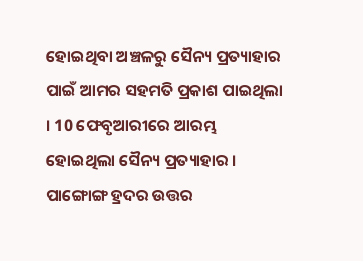ହୋଇଥିବା ଅଞ୍ଚଳରୁ ସୈନ୍ୟ ପ୍ରତ୍ୟାହାର ପାଇଁ ଆମର ସହମତି ପ୍ରକାଶ ପାଇଥିଲା । 10 ଫେବୃଆରୀରେ ଆରମ୍ଭ ହୋଇଥିଲା ସୈନ୍ୟ ପ୍ରତ୍ୟାହାର । ପାଙ୍ଗୋଙ୍ଗ ହ୍ରଦର ଉତ୍ତର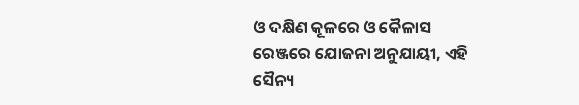ଓ ଦକ୍ଷିଣ କୂଳରେ ଓ କୈଳାସ ରେଞ୍ଜରେ ଯୋଜନା ଅନୁଯାୟୀ, ଏହି ସୈନ୍ୟ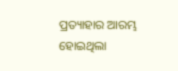ପ୍ରତ୍ୟାହାର ଆରମ୍ଭ ହୋଇଥିଲା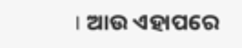। ଆଉ ଏହାପରେ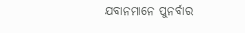ଯବାନମାନେ ପୁନର୍ବାର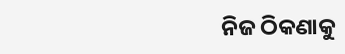ନିଜ ଠିକଣାକୁ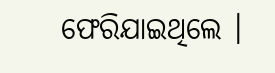ଫେରିଯାଇଥିଲେ ।